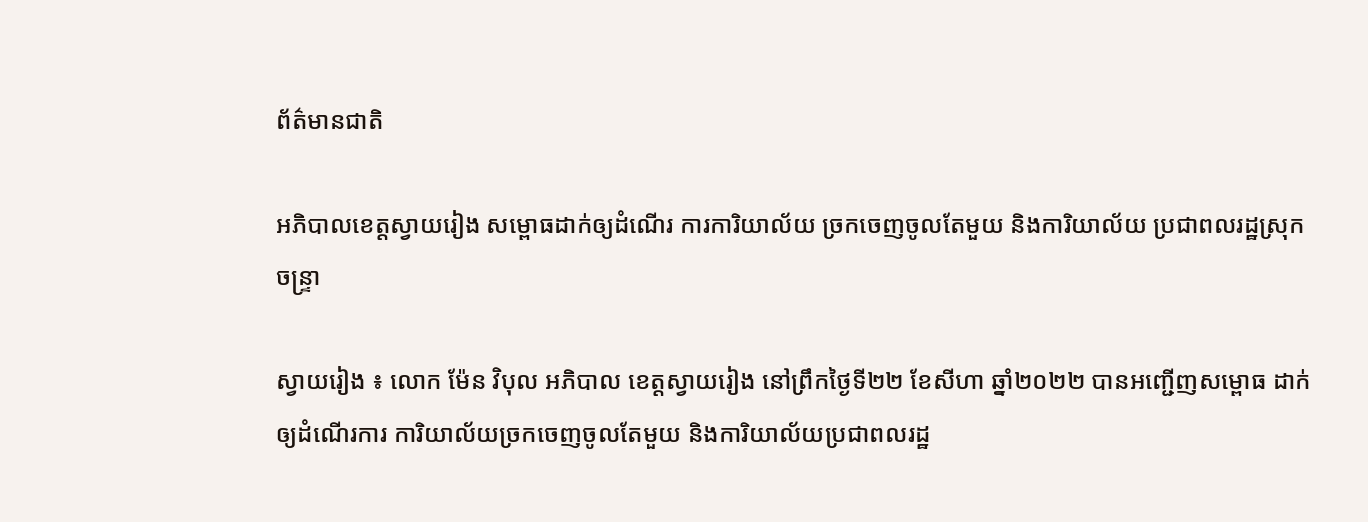ព័ត៌មានជាតិ

អភិបាលខេត្តស្វាយរៀង សម្ពោធដាក់ឲ្យដំណើរ ការការិយាល័យ ច្រកចេញចូលតែមួយ និងការិយាល័យ ប្រជាពលរដ្ឋស្រុកចន្ទ្រា

ស្វាយរៀង ៖ លោក ម៉ែន វិបុល អភិបាល ខេត្តស្វាយរៀង នៅព្រឹកថ្ងៃទី២២ ខែសីហា ឆ្នាំ២០២២ បានអញ្ជើញសម្ពោធ ដាក់ឲ្យដំណើរការ ការិយាល័យច្រកចេញចូលតែមួយ និងការិយាល័យប្រជាពលរដ្ឋ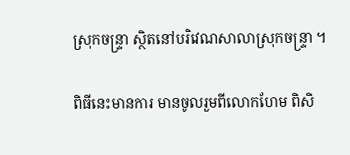ស្រុកចន្ទ្រា ស្ថិតនៅបរិវេណសាលាស្រុកចន្ទ្រា ។

ពិធីនេះមានការ មានចូលរួមពីលោកហែម ពិសិ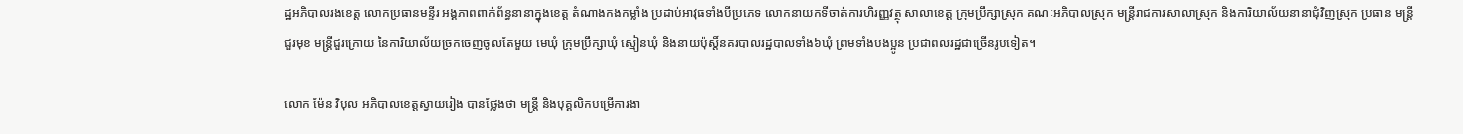ដ្ឋអភិបាលរងខេត្ត លោកប្រធានមន្ទីរ អង្គភាពពាក់ព័ន្ធនានាក្នុងខេត្ត តំណាងកងកម្លាំង ប្រដាប់អាវុធទាំងបីប្រភេទ លោកនាយកទីចាត់ការហិរញ្ញវត្ថុ សាលាខេត្ត ក្រុមប្រឹក្សាស្រុក គណៈអភិបាលស្រុក មន្ត្រីរាជការសាលាស្រុក និងការិយាល័យនានាជុំវិញស្រុក ប្រធាន មន្ត្រីជួរមុខ មន្ត្រីជួរក្រោយ នៃការិយាល័យច្រកចេញចូលតែមួយ មេឃុំ ក្រុមប្រឹក្សាឃុំ ស្មៀនឃុំ និងនាយប៉ុស្តិ៍នគរបាលរដ្ឋបាលទាំង៦ឃុំ ព្រមទាំងបងប្អូន ប្រជាពលរដ្ឋជាច្រើនរូបទៀត។

លោក ម៉ែន វិបុល អភិបាលខេត្តស្វាយរៀង បានថ្លែងថា មន្រ្តី និងបុគ្គលិកបម្រើការងា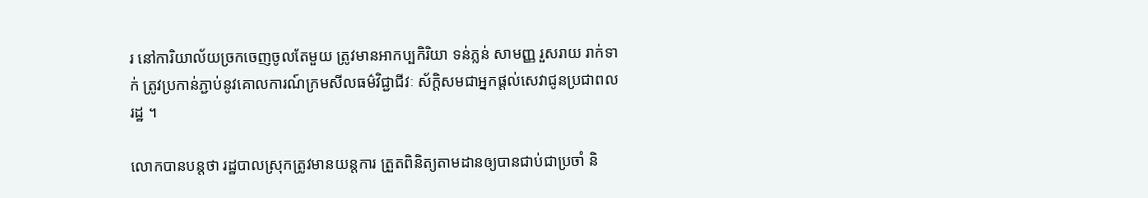រ នៅការិយាល័យច្រកចេញចូលតែមួយ ត្រូវមានអាកប្បកិរិយា ទន់ភ្លន់ សាមញ្ញ រួសរាយ រាក់ទាក់ ត្រូវប្រកាន់ភ្ជាប់នូវគោលការណ៍ក្រមសីលធម៌វិជ្ជាជីវៈ ស័ក្ដិសមជាអ្នកផ្ដល់សេវាជូនប្រជាពលរដ្ឋ ។

លោកបានបន្តថា រដ្ឋបាលស្រុកត្រូវមានយន្តការ ត្រួតពិនិត្យតាមដានឲ្យបានជាប់ជាប្រចាំ និ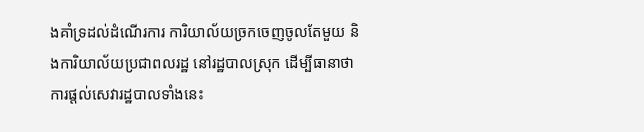ងគាំទ្រដល់ដំណើរការ ការិយាល័យច្រកចេញចូលតែមួយ និងការិយាល័យប្រជាពលរដ្ឋ នៅរដ្ឋបាលស្រុក ដើម្បីធានាថាការផ្តល់សេវារដ្ឋបាលទាំងនេះ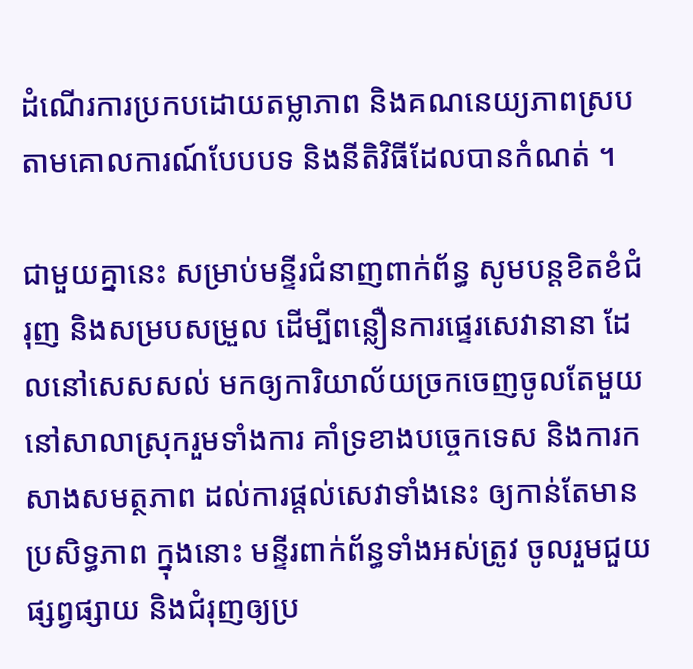ដំណើរការប្រកបដោយតម្លាភាព និងគណនេយ្យភាពស្រប តាមគោលការណ៍បែបបទ និងនីតិវិធីដែលបានកំណត់ ។

ជាមួយគ្នានេះ សម្រាប់មន្ទីរជំនាញពាក់ព័ន្ធ សូមបន្តខិតខំជំរុញ និងសម្របសម្រួល ដើម្បីពន្លឿនការផ្ទេរសេវានានា ដែលនៅសេសសល់ មកឲ្យការិយាល័យច្រកចេញចូលតែមួយ នៅសាលាស្រុករួមទាំងការ គាំទ្រខាងបច្ចេកទេស និងការកសាងសមត្ថភាព ដល់ការផ្តល់សេវាទាំងនេះ ឲ្យកាន់តែមានប្រសិទ្ធភាព ក្នុងនោះ មន្ទីរពាក់ព័ន្ធទាំងអស់ត្រូវ ចូលរួមជួយផ្សព្វផ្សាយ និងជំរុញឲ្យប្រ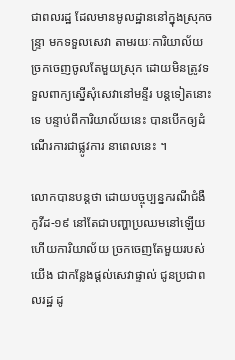ជាពលរដ្ឋ ដែលមានមូលដ្ឋាននៅក្នុងស្រុកចន្ទ្រា មកទទួលសេវា តាមរយៈការិយាល័យច្រកចេញចូលតែមួយស្រុក ដោយមិនត្រូវទទួលពាក្យស្នើសុំសេវានៅមន្ទីរ បន្តទៀតនោះទេ បន្ទាប់ពីការិយាល័យនេះ បានបើកឲ្យដំណើរការជាផ្លូវការ នាពេលនេះ ។

លោកបានបន្តថា ដោយបច្ចុប្បន្នករណីជំងឺកូវីដ-១៩ នៅតែជាបញ្ហាប្រឈមនៅឡើយ ហើយការិយាល័យ ច្រកចេញតែមួយរបស់យើង ជាកន្លែងផ្ដល់សេវាផ្ទាល់ ជូនប្រជាពលរដ្ឋ ដូ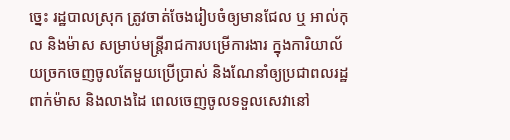ច្នេះ រដ្ឋបាលស្រុក ត្រូវចាត់ចែងរៀបចំឲ្យមានជែល ឬ អាល់កុល និងម៉ាស សម្រាប់មន្ត្រីរាជការបម្រើការងារ ក្នុងការិយាល័យច្រកចេញចូលតែមួយប្រើប្រាស់ និងណែនាំឲ្យប្រជាពលរដ្ឋពាក់ម៉ាស និងលាងដៃ ពេលចេញចូលទទួលសេវានៅ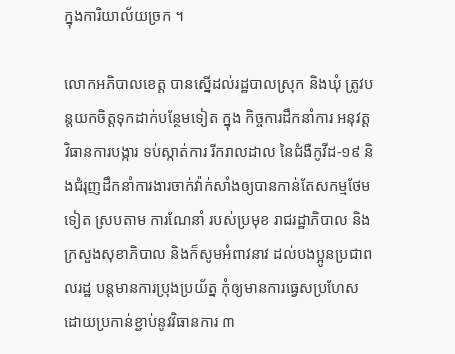ក្នុងការិយាល័យច្រក ។

លោកអភិបាលខេត្ត បានស្នើដល់រដ្ឋបាលស្រុក និងឃុំ ត្រូវបន្តយកចិត្តទុកដាក់បន្ថែមទៀត ក្នុង កិច្ចការដឹកនាំការ អនុវត្តវិធានការបង្ការ ទប់ស្កាត់ការ រីករាលដាល នៃជំងឺកូវីដ-១៩ និងជំរុញដឹកនាំការងារចាក់វ៉ាក់សាំងឲ្យបានកាន់តែសកម្មថែមទៀត ស្របតាម ការណែនាំ របស់ប្រមុខ រាជរដ្ឋាភិបាល និងក្រសួងសុខាភិបាល និងក៏សូមអំពាវនាវ ដល់បងប្អូនប្រជាពលរដ្ឋ បន្តមានការប្រុងប្រយ័ត្ន កុំឲ្យមានការធ្វេសប្រហែស ដោយប្រកាន់ខ្ជាប់នូវវិធានការ ៣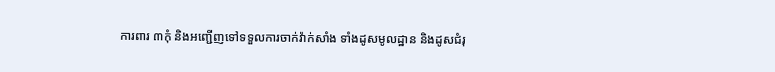ការពារ ៣កុំ និងអញ្ជើញទៅទទួលការចាក់វ៉ាក់សាំង ទាំងដូសមូលដ្ឋាន និងដូសជំរុ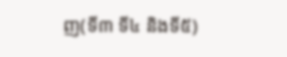ញ(ទី៣ ទី៤ និងទី៥)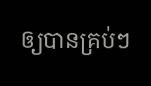ឲ្យបានគ្រប់ៗ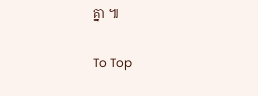គ្នា ៕

To Top